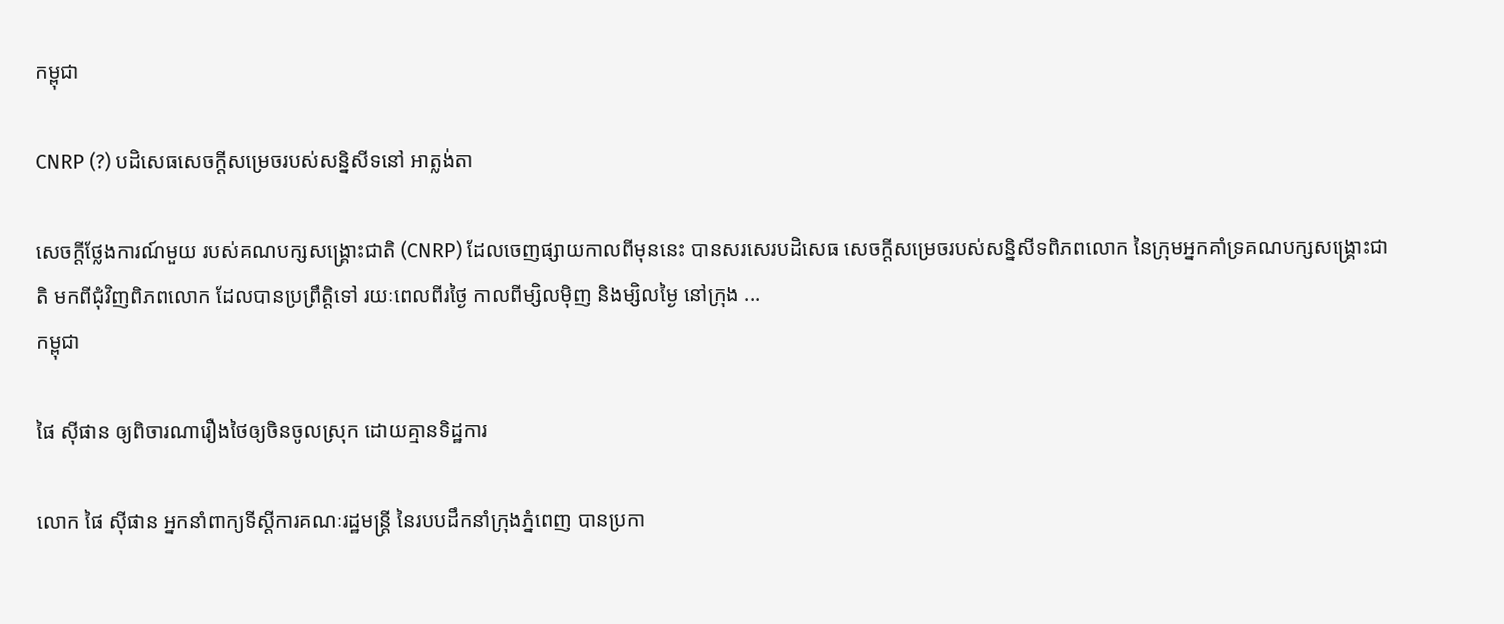កម្ពុជា

CNRP (?) បដិសេធសេចក្ដីសម្រេចរបស់សន្និសីទនៅ អាត្លង់តា

សេចក្ដីថ្លែងការណ៍មួយ របស់គណបក្សសង្គ្រោះជាតិ (CNRP) ដែលចេញផ្សាយកាលពីមុននេះ បានសរសេរបដិសេធ សេចក្ដីសម្រេចរបស់សន្និសីទពិភពលោក នៃក្រុមអ្នកគាំទ្រគណបក្សសង្គ្រោះជាតិ មកពីជុំវិញពិភពលោក ដែលបានប្រព្រឹត្តិទៅ រយៈពេលពីរថ្ងៃ កាលពីម្សិលម៉ិញ និងម្សិលម្ងៃ នៅក្រុង ...
កម្ពុជា

ផៃ ស៊ីផាន ឲ្យពិចារណារឿងថៃឲ្យចិនចូលស្រុក ដោយគ្មានទិដ្ឋការ

លោក ផៃ ស៊ីផាន អ្នកនាំពាក្យទីស្ដីការគណៈរដ្ឋមន្ត្រី នៃរបបដឹកនាំក្រុងភ្នំពេញ បានប្រកា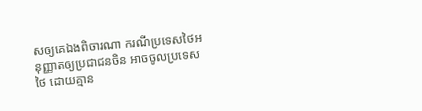សឲ្យគេឯងពិចារណា ករណីប្រទេសថៃអនុញ្ញាតឲ្យប្រជាជនចិន អាចចូលប្រទេសថៃ ដោយគ្មាន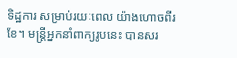ទិដ្ឋការ សម្រាប់រយៈពេល យ៉ាងហោចពីរខែ។ មន្ត្រីអ្នកនាំពាក្យរូបនេះ បានសរ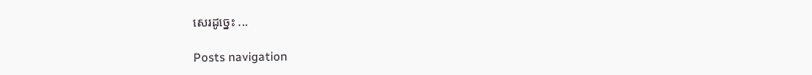សេរដូច្នេះ ...

Posts navigation